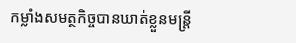កម្លាំងសមត្ថកិច្ចបានឃាត់ខ្លួនមន្រ្តី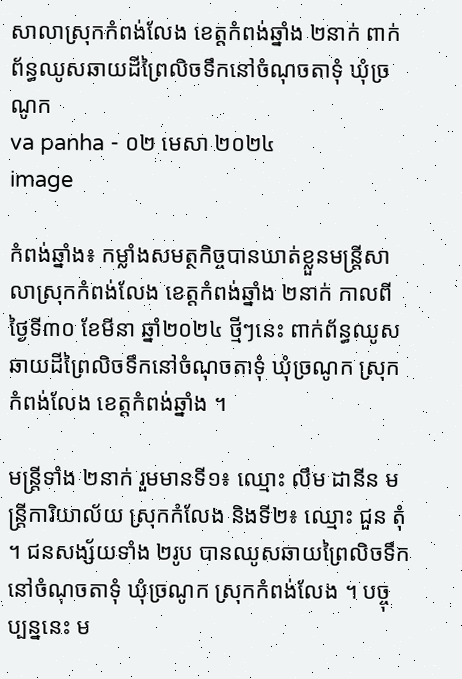សាលាស្រុកកំពង់លែង ខេត្តកំពង់ឆ្នាំង ២នាក់ ពាក់ព័ន្ធឈូសឆាយដីព្រៃលិចទឹកនៅចំណុចតាទុំ ឃុំច្រណូក
va panha - ០២ មេសា ២០២៤
image

កំពង់ឆ្នាំង៖ កម្លាំងសមត្ថកិច្ចបានឃាត់ខ្លួនមន្រ្តីសាលាស្រុកកំពង់លែង ខេត្តកំពង់ឆ្នាំង ២នាក់ កាលពីថ្ងៃទី៣០ ខែមីនា ឆ្នាំ២០២៤ ថ្មីៗនេះ ពាក់ព័ន្ធឈូសឆាយដីព្រៃលិចទឹកនៅចំណុចតាទុំ ឃុំច្រណូក ស្រុកកំពង់លែង ខេត្តកំពង់ឆ្នាំង ។

មន្ត្រីទាំង ២នាក់ រួមមានទី១៖ ឈ្មោះ លឹម ដានីន មន្ត្រីការិយាល័យ ស្រុកកំលែង និងទី២៖ ឈ្មោះ ជួន តុំ ។ ជនសង្ស័យទាំង ២រូប បានឈូសឆាយព្រៃលិចទឹកនៅចំណុចតាទុំ ឃុំច្រណូក ស្រុកកំពង់លែង ។ បច្ចុប្បន្ននេះ ម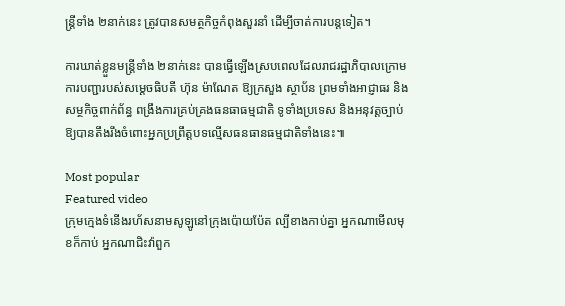ន្ត្រីទាំង ២នាក់នេះ ត្រូវបានសមត្ថកិច្ចកំពុងសួរនាំ ដើម្បីចាត់ការបន្តទៀត។

ការឃាត់ខ្លួនមន្ត្រីទាំង ២នាក់នេះ បានធ្វើឡើងស្របពេលដែលរាជរដ្ឋាភិបាលក្រោមការបញ្ជារបស់សម្តេចធិបតី ហ៊ុន ម៉ាណែត ឱ្យក្រសួង ស្ថាប័ន ព្រមទាំងអាជ្ញាធរ និងសម្ថកិច្ចពាក់ព័ន្ធ ពង្រឹងការគ្រប់គ្រងធនធាធម្មជាតិ ទូទាំងប្រទេស និងអនុវត្តច្បាប់ឱ្យបានតឹងរឹងចំពោះអ្នកប្រព្រឹត្តបទល្មើសធនធានធម្មជាតិទាំងនេះ៕

Most popular
Featured video
ក្រុមក្មេងទំនើងរហ័សនាមសូឡូនៅក្រុងប៉ោយប៉ែត ល្បីខាងកាប់គ្នា អ្នកណាមើលមុខក៏កាប់ អ្នកណាជិះវ៉ាពួក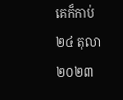គេក៏កាប់ ២៤ តុលា ២០២៣